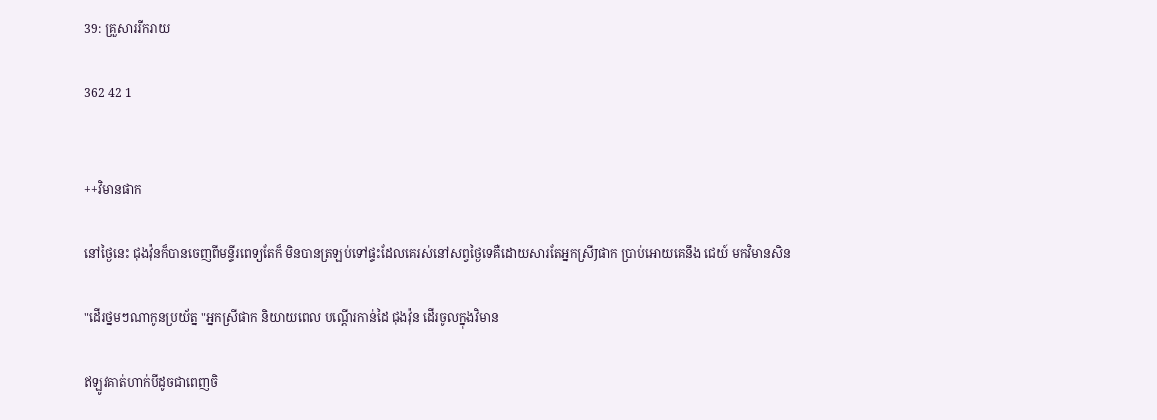39: គ្រួសាររីករាយ

362 42 1


++វិមានផាក

នៅថ្ងៃនេះ ជុងវ៉ុនក៏បានចេញពីមន្ទីរពេទ្យតែក៏ មិនបានត្រឡប់ទៅផ្ទះដែលគេរស់នៅសព្វថ្ងៃទេគឺដោយសារតែអ្នកស្រីJផាក ប្រាប់អោយគេនឹង ជេយ៍ មកវិមានសិន

"ដើរថ្នមៗណាកូនប្រយ័ត្ន "អ្នកស្រីផាក និយាយពេល បណ្ដើរកាន់ដៃ ជុងវ៉ុន ដើរចូលក្នុងវិមាន

ឥឡូវគាត់ហាក់បីដូចជាពេញចិ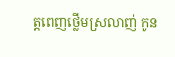ត្តពេញថ្លើមស្រលាញ់ កូន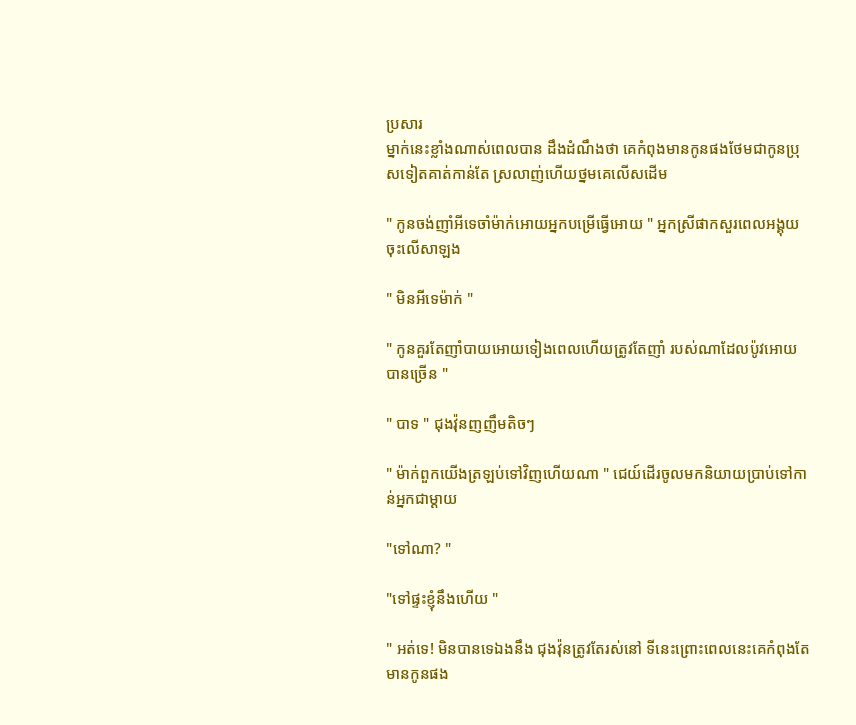ប្រសារ
ម្នាក់នេះខ្លាំងណាស់ពេលបាន ដឹងដំណឹងថា គេកំពុងមានកូនផងថែមជាកូនប្រុសទៀតគាត់កាន់តែ ស្រលាញ់ហើយថ្នមគេលើសដើម

" កូនចង់ញាំអីទេចាំម៉ាក់អោយអ្នកបម្រើធ្វើអោយ " អ្នកស្រីផាកសួរពេលអង្គុយចុះលើសាឡង

" មិនអីទេម៉ាក់ "

" កូនគួរតែញាំបាយអោយទៀងពេលហើយត្រូវតែញាំ របស់ណាដែលប៉ូវអោយបានច្រើន "

" បាទ " ជុងវ៉ុនញញឹមតិចៗ

" ម៉ាក់ពួកយើងត្រឡប់ទៅវិញហើយណា " ជេយ៍ដើរចូលមកនិយាយប្រាប់ទៅកាន់អ្នកជាម្ដាយ

"ទៅណា? "

"ទៅផ្ទះខ្ញុំនឹងហើយ "

" អត់ទេ! មិនបានទេឯងនឹង ជុងវ៉ុនត្រូវតែរស់នៅ ទីនេះព្រោះពេលនេះគេកំពុងតែមានកូនផង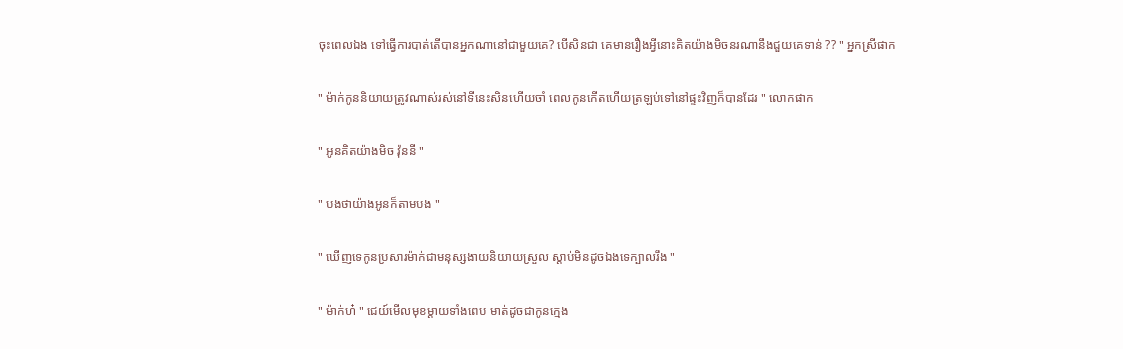ចុះពេលឯង ទៅធ្វើការបាត់តើបានអ្នកណានៅជាមួយគេ? បើសិនជា គេមានរឿងអ្វីនោះគិតយ៉ាងមិចនរណានឹងជួយគេទាន់ ?? " អ្នកស្រីផាក

" ម៉ាក់កូននិយាយត្រូវណាស់រស់នៅទីនេះសិនហើយចាំ ពេលកូនកើតហើយត្រឡប់ទៅនៅផ្ទះវិញក៏បានដែរ " លោកផាក

" អូនគិតយ៉ាងមិច វ៉ុននី "

" បងថាយ៉ាងអូនក៏តាមបង "

" ឃើញទេកូនប្រសារម៉ាក់ជាមនុស្សងាយនិយាយស្រួល ស្តាប់មិនដូចឯងទេក្បាលរឹង "

" ម៉ាក់ហ៎ " ជេយ៍មើលមុខម្ដាយទាំងពេប មាត់ដូចជាកូនក្មេង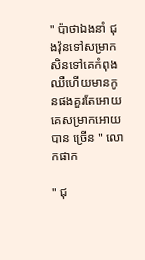" ប៉ាថាឯងនាំ ជុងវ៉ុនទៅសម្រាកសិនទៅគេកំពុងឈឺហើយមានកូនផងគួរតែអោយគេសម្រាកអោយបាន ច្រើន " លោកផាក

" ជុ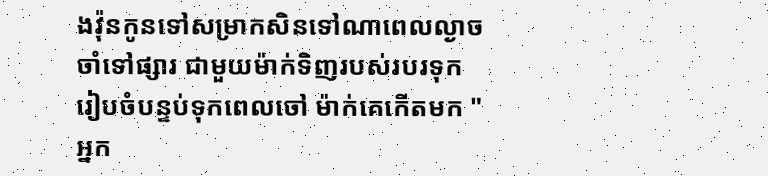ងវ៉ុនកូនទៅសម្រាកសិនទៅណាពេលល្ងាចចាំទៅផ្សារ ជាមួយម៉ាក់ទិញរបស់របរទុករៀបចំបន្ទប់ទុកពេលចៅ ម៉ាក់គេកើតមក " អ្នក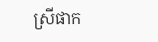ស្រីផាក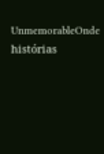UnmemorableOnde histórias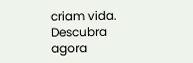criam vida. Descubra agora